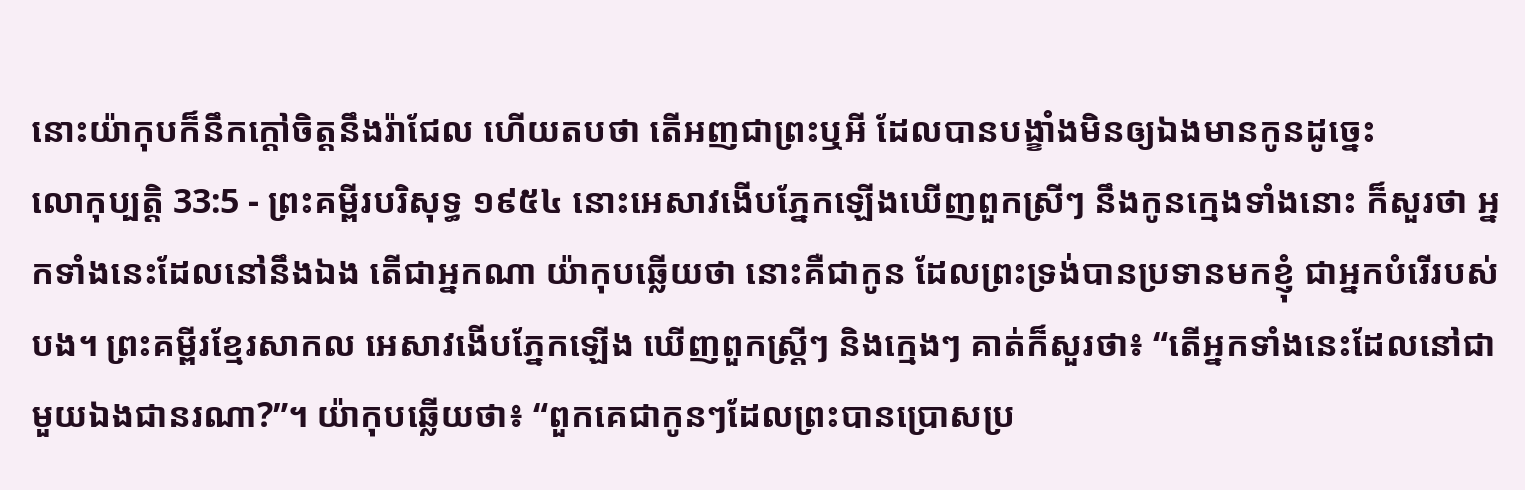នោះយ៉ាកុបក៏នឹកក្តៅចិត្តនឹងរ៉ាជែល ហើយតបថា តើអញជាព្រះឬអី ដែលបានបង្ខាំងមិនឲ្យឯងមានកូនដូច្នេះ
លោកុប្បត្តិ 33:5 - ព្រះគម្ពីរបរិសុទ្ធ ១៩៥៤ នោះអេសាវងើបភ្នែកឡើងឃើញពួកស្រីៗ នឹងកូនក្មេងទាំងនោះ ក៏សួរថា អ្នកទាំងនេះដែលនៅនឹងឯង តើជាអ្នកណា យ៉ាកុបឆ្លើយថា នោះគឺជាកូន ដែលព្រះទ្រង់បានប្រទានមកខ្ញុំ ជាអ្នកបំរើរបស់បង។ ព្រះគម្ពីរខ្មែរសាកល អេសាវងើបភ្នែកឡើង ឃើញពួកស្ត្រីៗ និងក្មេងៗ គាត់ក៏សួរថា៖ “តើអ្នកទាំងនេះដែលនៅជាមួយឯងជានរណា?”។ យ៉ាកុបឆ្លើយថា៖ “ពួកគេជាកូនៗដែលព្រះបានប្រោសប្រ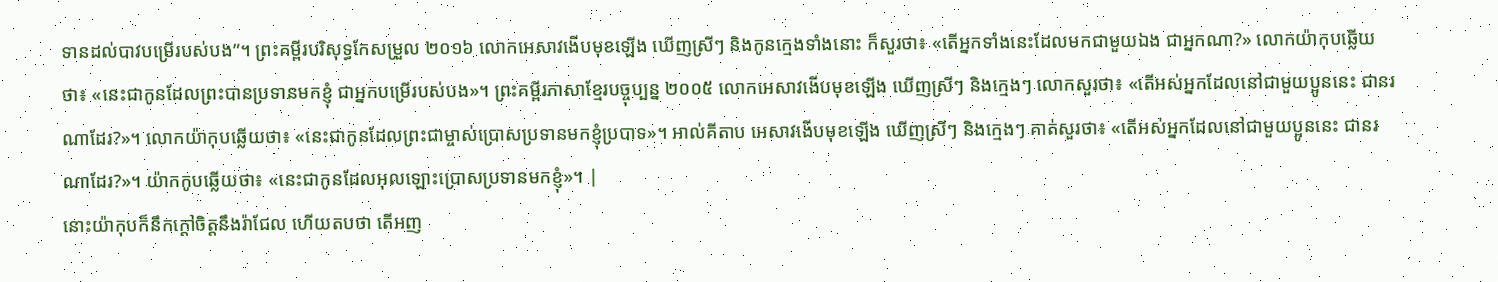ទានដល់បាវបម្រើរបស់បង”។ ព្រះគម្ពីរបរិសុទ្ធកែសម្រួល ២០១៦ លោកអេសាវងើបមុខឡើង ឃើញស្រីៗ និងកូនក្មេងទាំងនោះ ក៏សួរថា៖ «តើអ្នកទាំងនេះដែលមកជាមួយឯង ជាអ្នកណា?» លោកយ៉ាកុបឆ្លើយថា៖ «នេះជាកូនដែលព្រះបានប្រទានមកខ្ញុំ ជាអ្នកបម្រើរបស់បង»។ ព្រះគម្ពីរភាសាខ្មែរបច្ចុប្បន្ន ២០០៥ លោកអេសាវងើបមុខឡើង ឃើញស្រីៗ និងក្មេងៗ លោកសួរថា៖ «តើអស់អ្នកដែលនៅជាមួយប្អូននេះ ជានរណាដែរ?»។ លោកយ៉ាកុបឆ្លើយថា៖ «នេះជាកូនដែលព្រះជាម្ចាស់ប្រោសប្រទានមកខ្ញុំប្របាទ»។ អាល់គីតាប អេសាវងើបមុខឡើង ឃើញស្រីៗ និងក្មេងៗ គាត់សួរថា៖ «តើអស់អ្នកដែលនៅជាមួយប្អូននេះ ជានរណាដែរ?»។ យ៉ាកកូបឆ្លើយថា៖ «នេះជាកូនដែលអុលឡោះប្រោសប្រទានមកខ្ញុំ»។ |
នោះយ៉ាកុបក៏នឹកក្តៅចិត្តនឹងរ៉ាជែល ហើយតបថា តើអញ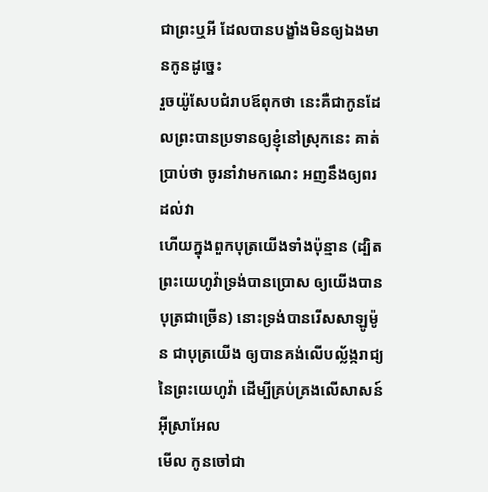ជាព្រះឬអី ដែលបានបង្ខាំងមិនឲ្យឯងមានកូនដូច្នេះ
រួចយ៉ូសែបជំរាបឪពុកថា នេះគឺជាកូនដែលព្រះបានប្រទានឲ្យខ្ញុំនៅស្រុកនេះ គាត់ប្រាប់ថា ចូរនាំវាមកណេះ អញនឹងឲ្យពរដល់វា
ហើយក្នុងពួកបុត្រយើងទាំងប៉ុន្មាន (ដ្បិតព្រះយេហូវ៉ាទ្រង់បានប្រោស ឲ្យយើងបានបុត្រជាច្រើន) នោះទ្រង់បានរើសសាឡូម៉ូន ជាបុត្រយើង ឲ្យបានគង់លើបល្ល័ង្ករាជ្យនៃព្រះយេហូវ៉ា ដើម្បីគ្រប់គ្រងលើសាសន៍អ៊ីស្រាអែល
មើល កូនចៅជា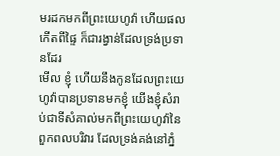មរដកមកពីព្រះយេហូវ៉ា ហើយផលកើតពីផ្ទៃ ក៏ជារង្វាន់ដែលទ្រង់ប្រទានដែរ
មើល ខ្ញុំ ហើយនឹងកូនដែលព្រះយេហូវ៉ាបានប្រទានមកខ្ញុំ យើងខ្ញុំសំរាប់ជាទីសំគាល់មកពីព្រះយេហូវ៉ានៃពួកពលបរិវារ ដែលទ្រង់គង់នៅភ្នំ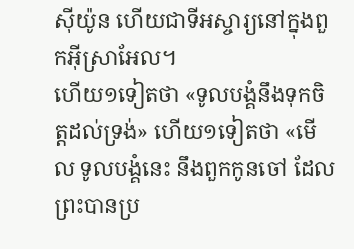ស៊ីយ៉ូន ហើយជាទីអស្ចារ្យនៅក្នុងពួកអ៊ីស្រាអែល។
ហើយ១ទៀតថា «ទូលបង្គំនឹងទុកចិត្តដល់ទ្រង់» ហើយ១ទៀតថា «មើល ទូលបង្គំនេះ នឹងពួកកូនចៅ ដែលព្រះបានប្រ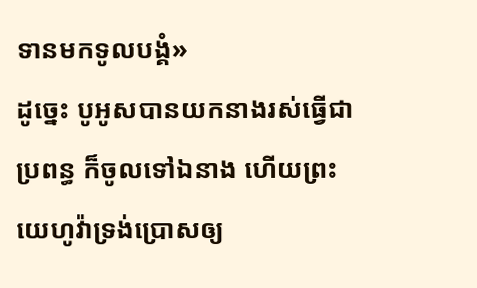ទានមកទូលបង្គំ»
ដូច្នេះ បូអូសបានយកនាងរស់ធ្វើជាប្រពន្ធ ក៏ចូលទៅឯនាង ហើយព្រះយេហូវ៉ាទ្រង់ប្រោសឲ្យ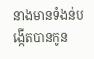នាងមានទំងន់បង្កើតបានកូន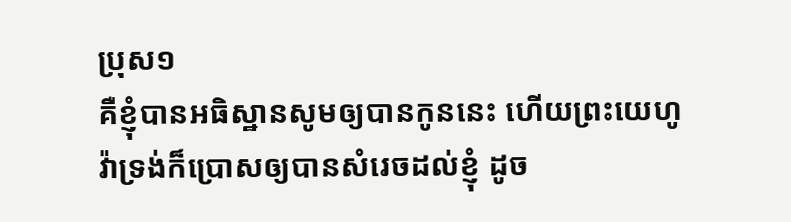ប្រុស១
គឺខ្ញុំបានអធិស្ឋានសូមឲ្យបានកូននេះ ហើយព្រះយេហូវ៉ាទ្រង់ក៏ប្រោសឲ្យបានសំរេចដល់ខ្ញុំ ដូច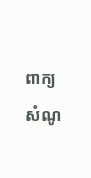ពាក្យសំណូ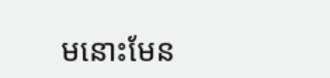មនោះមែន